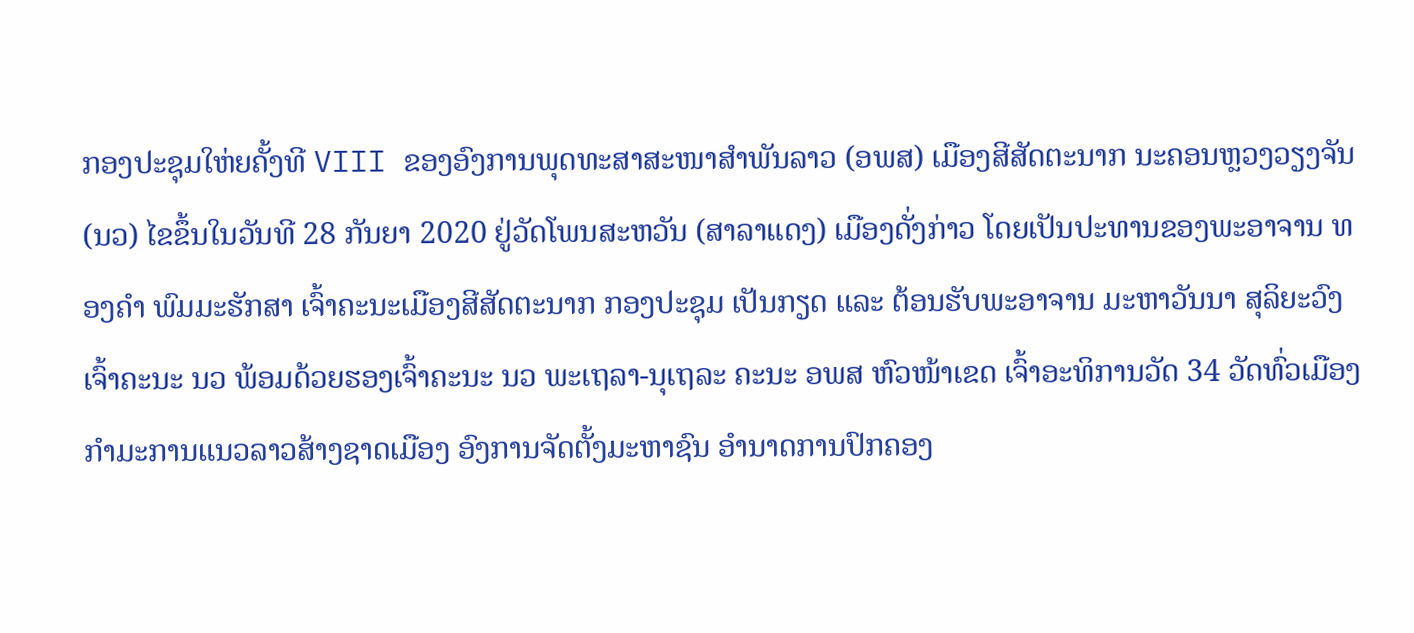ກອງປະຊຸມໃຫ່ຍຄັ້ງທີ VIII ຂອງອົງການພຸດທະສາສະໜາສໍາພັນລາວ (ອພສ) ເມືອງສີສັດຕະນາກ ນະຄອນຫຼວງວຽງຈັນ (ນວ) ໄຂຂຶ້ນໃນວັນທີ 28 ກັນຍາ 2020 ຢູ່ວັດໂພນສະຫວັນ (ສາລາແດງ) ເມືອງດັ່ງກ່າວ ໂດຍເປັນປະທານຂອງພະອາຈານ ທອງຄຳ ພົມມະຮັກສາ ເຈົ້າຄະນະເມືອງສີສັດຕະນາກ ກອງປະຊຸມ ເປັນກຽດ ແລະ ຕ້ອນຮັບພະອາຈານ ມະຫາວັນນາ ສຸລິຍະວົງ ເຈົ້າຄະນະ ນວ ພ້ອມດ້ວຍຮອງເຈົ້າຄະນະ ນວ ພະເຖລາ-ນຸເຖລະ ຄະນະ ອພສ ຫົວໜ້າເຂດ ເຈົ້າອະທິການວັດ 34 ວັດທົ່ວເມືອງ ກໍາມະການແນວລາວສ້າງຊາດເມືອງ ອົງການຈັດຕັ້ງມະຫາຊົນ ອຳນາດການປົກຄອງ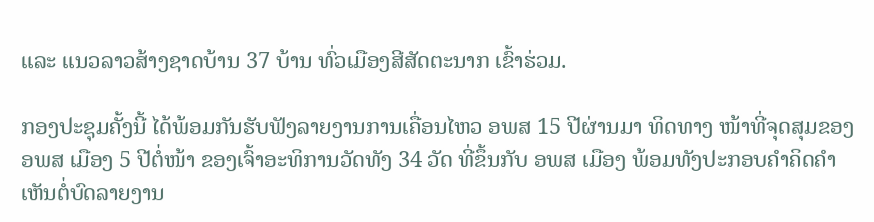ແລະ ແນວລາວສ້າງຊາດບ້ານ 37 ບ້ານ ທົ່ວເມືອງສີສັດຕະນາກ ເຂົ້າຮ່ວມ.

ກອງປະຊຸມຄັ້ງນີ້ ໄດ້ພ້ອມກັນຮັບຟັງລາຍງານການເຄື່ອນໄຫວ ອພສ 15 ປີຜ່ານມາ ທິດທາງ ໜ້າທີ່ຈຸດສຸມຂອງ ອພສ ເມືອງ 5 ປີຕໍ່ໜ້າ ຂອງເຈົ້າອະທິການວັດທັງ 34 ວັດ ທີ່ຂຶ້ນກັບ ອພສ ເມືອງ ພ້ອມທັງປະກອບຄໍາຄິດຄໍາເຫັນຕໍ່ບົດລາຍງານ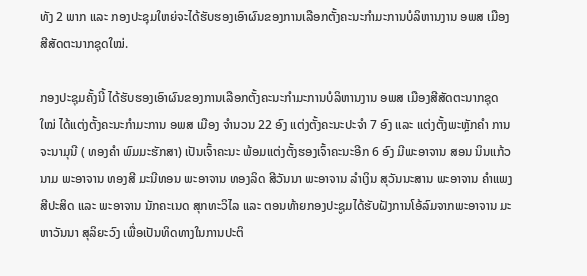ທັງ 2 ພາກ ແລະ ກອງປະຊຸມໃຫຍ່ຈະໄດ້ຮັບຮອງເອົາຜົນຂອງການເລືອກຕັ້ງຄະນະກໍາມະການບໍລິຫານງານ ອພສ ເມືອງສີສັດຕະນາກຊຸດໃໝ່.

ກອງປະຊຸມຄັ້ງນີ້ ໄດ້ຮັບຮອງເອົາຜົນຂອງການເລືອກຕັ້ງຄະນະກໍາມະການບໍລິຫານງານ ອພສ ເມືອງສີສັດຕະນາກຊຸດໃໝ່ ໄດ້ແຕ່ງຕັ້ງຄະນະກຳມະການ ອພສ ເມືອງ ຈຳນວນ 22 ອົງ ແຕ່ງຕັ້ງຄະນະປະຈຳ 7 ອົງ ແລະ ແຕ່ງຕັ້ງພະຫຼັກຄຳ ການຈະນາມຸນີ ( ທອງຄຳ ພົມມະຮັກສາ) ເປັນເຈົ້າຄະນະ ພ້ອມແຕ່ງຕັ້ງຮອງເຈົ້າຄະນະອີກ 6 ອົງ ມີພະອາຈານ ສອນ ນິນແກ້ວນາມ ພະອາຈານ ທອງສີ ມະນີທອນ ພະອາຈານ ທອງລິດ ສີວັນນາ ພະອາຈານ ລຳເງິນ ສຸວັນນະສານ ພະອາຈານ ຄຳແພງ ສີປະສິດ ແລະ ພະອາຈານ ນັກຄະເນດ ສຸກທະວິໄລ ແລະ ຕອນທ້າຍກອງປະຊູມໄດ້ຮັບຝັງການໂອ້ລົມຈາກພະອາຈານ ມະຫາວັນນາ ສຸລິຍະວົງ ເພື່ອເປັນທິດທາງໃນການປະຕິ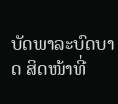ບັດພາລະບົດບາດ ສິດໜ້າທີ່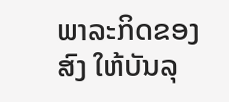ພາລະກິດຂອງສົງ ໃຫ້ບັນລຸ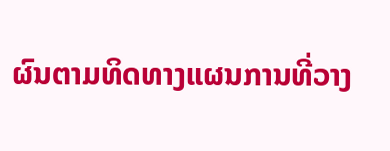ຜົນຕາມທິດທາງແຜນການທີ່ວາງ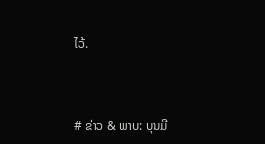ໄວ້.



# ຂ່າວ & ພາບ: ບຸນມີ